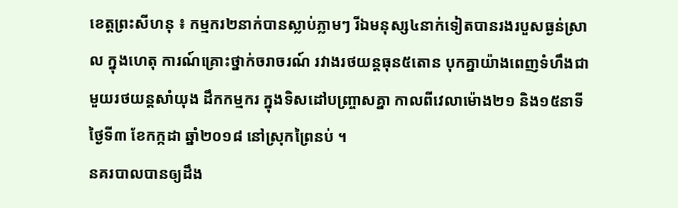ខេត្តព្រះសីហនុ ៖ កម្មករ២នាក់បានស្លាប់ភ្លាមៗ រីឯមនុស្ស៤នាក់ទៀតបានរងរបួសធ្ងន់ស្រាល ក្នុងហេតុ ការណ៍គ្រោះថ្នាក់ចរាចរណ៍ រវាងរថយន្តធុន៥តោន បុកគ្នាយ៉ាងពេញទំហឹងជាមួយរថយន្តសាំយុង ដឹកកម្មករ ក្នុងទិសដៅបញ្ច្រាសគ្នា កាលពីវេលាម៉ោង២១ និង១៥នាទីថ្ងៃទី៣ ខែកក្កដា ឆ្នាំ២០១៨ នៅស្រុកព្រៃនប់ ។
នគរបាលបានឲ្យដឹង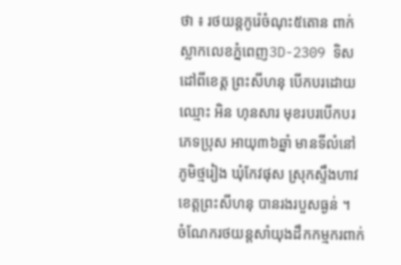ថា ៖ រថយន្តកូរ៉េចំណុះ៥តោន ពាក់ស្លាកលេខភ្នំពេញ3D-2309 ទិសដៅពីខេត្ត ព្រះសីហនុ បើកបរដោយឈ្មោះ អិន ហុនសារ មុខរបរបើកបរ ភេទប្រុស អាយុ៣៦ឆ្នាំ មានទីលំនៅ ភូមិថ្មរៀង ឃុំកែវផុស ស្រុកស្ទឹងហាវ ខេត្តព្រះសីហនុ បានរងរបួសធ្ងន់ ។
ចំណែករថយន្តសាំយុងដឹកកម្មករពាក់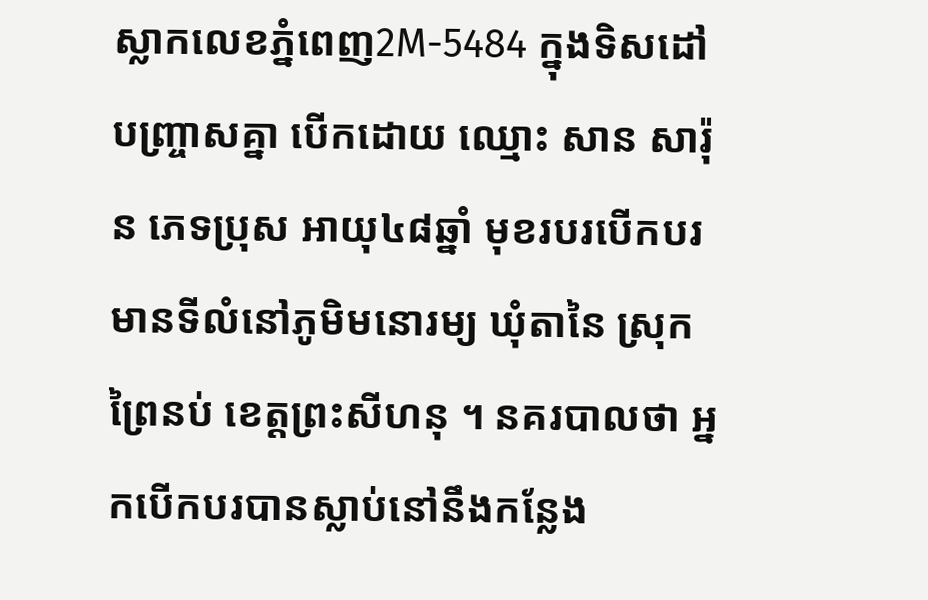ស្លាកលេខភ្នំពេញ2M-5484 ក្នុងទិសដៅបញ្ច្រាសគ្នា បើកដោយ ឈ្មោះ សាន សារ៉ុន ភេទប្រុស អាយុ៤៨ឆ្នាំ មុខរបរបើកបរ មានទីលំនៅភូមិមនោរម្យ ឃុំតានៃ ស្រុកព្រៃនប់ ខេត្តព្រះសីហនុ ។ នគរបាលថា អ្នកបើកបរបានស្លាប់នៅនឹងកន្លែង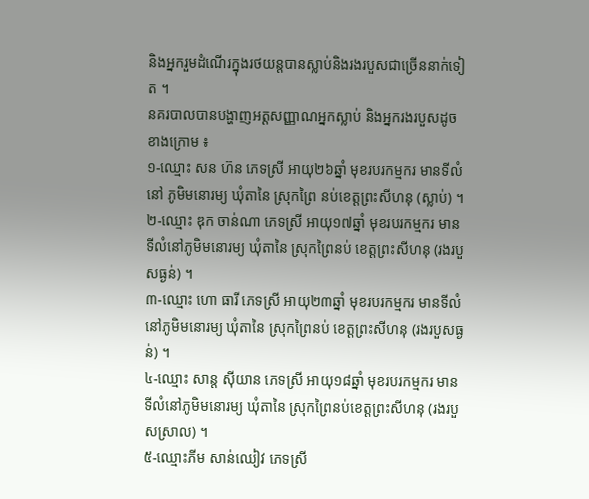និងអ្នករួមដំណើរក្នុងរថយន្តបានស្លាប់និងរងរបួសជាច្រើននាក់ទៀត ។
នគរបាលបានបង្ហាញអត្តសញ្ញាណអ្នកស្លាប់ និងអ្នករងរបួសដូចខាងក្រោម ៖
១-ឈ្មោះ សន ហ៊ន ភេទស្រី អាយុ២៦ឆ្នាំ មុខរបរកម្មករ មានទីលំនៅ ភូមិមនោរម្យ ឃុំតានៃ ស្រុកព្រៃ នប់ខេត្តព្រះសីហនុ (ស្លាប់) ។
២-ឈ្មោះ ឌុក ចាន់ណា ភេទស្រី អាយុ១៧ឆ្នាំ មុខរបរកម្មករ មានទីលំនៅភូមិមនោរម្យ ឃុំតានៃ ស្រុកព្រៃនប់ ខេត្តព្រះសីហនុ (រងរបួសធ្ងន់) ។
៣-ឈ្មោះ ហោ ធារី ភេទស្រី អាយុ២៣ឆ្នាំ មុខរបរកម្មករ មានទីលំនៅភូមិមនោរម្យ ឃុំតានៃ ស្រុកព្រៃនប់ ខេត្តព្រះសីហនុ (រងរបួសធ្ងន់) ។
៤-ឈ្មោះ សាន្ត ស៊ីយាន ភេទស្រី អាយុ១៨ឆ្នាំ មុខរបរកម្មករ មានទីលំនៅភូមិមនោរម្យ ឃុំតានៃ ស្រុកព្រៃនប់ខេត្តព្រះសីហនុ (រងរបួសស្រាល) ។
៥-ឈ្មោះភីម សាន់ឈៀវ ភេទស្រី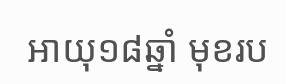អាយុ១៨ឆ្នាំ មុខរប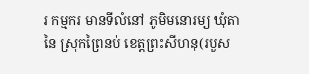រ កម្មករ មានទីលំនៅ ភូមិមនោរម្យ ឃុំតានៃ ស្រុកព្រៃនប់ ខេត្តព្រះសីហនុ(របួស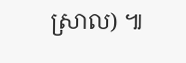ស្រាល) ៕